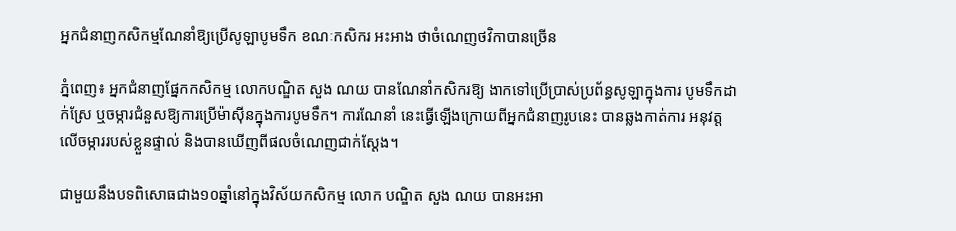អ្នកជំនាញកសិកម្មណែនាំឱ្យប្រើសូឡាបូមទឹក ខណៈកសិករ អះអាង ថាចំណេញថវិកាបានច្រើន

ភ្នំពេញ៖ អ្នកជំនាញផ្នែកកសិកម្ម លោកបណ្ឌិត សួង ណយ បានណែនាំកសិករឱ្យ ងាកទៅប្រើប្រាស់ប្រព័ន្ធសូឡាក្នុងការ បូមទឹកដាក់ស្រែ ឬចម្ការជំនួសឱ្យការប្រើម៉ាស៊ីនក្នុងការបូមទឹក។ ការណែនាំ នេះធ្វើឡើងក្រោយពីអ្នកជំនាញរូបនេះ បានឆ្លងកាត់ការ អនុវត្ត លើចម្ការរបស់ខ្លួនផ្ទាល់ និងបានឃើញពីផលចំណេញជាក់ស្ដែង។

ជាមួយនឹងបទពិសោធជាង១០ឆ្នាំនៅក្នុងវិស័យកសិកម្ម លោក បណ្ឌិត សួង ណយ បានអះអា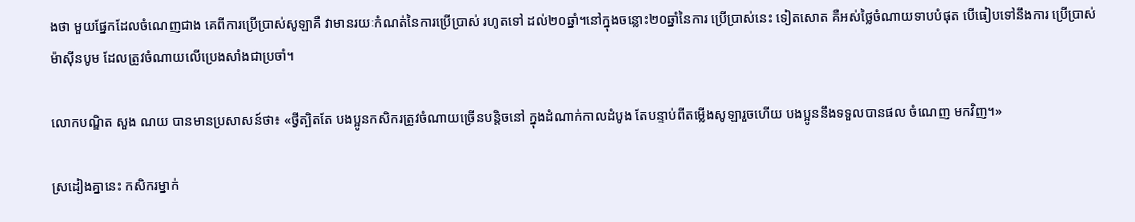ងថា មួយផ្នែកដែលចំណេញជាង គេពីការប្រើប្រាស់សូឡាគឺ វាមានរយៈកំណត់នៃការប្រើប្រាស់ រហូតទៅ ដល់២០ឆ្នាំ។នៅក្នុងចន្លោះ២០ឆ្នាំនៃការ ប្រើប្រាស់នេះ ទៀតសោត គឺអស់ថ្លៃចំណាយទាបបំផុត បើធៀបទៅនឹងការ ប្រើប្រាស់ម៉ាស៊ីនបូម ដែលត្រូវចំណាយលើប្រេងសាំងជាប្រចាំ។

លោកបណ្ឌិត សួង ណយ បានមានប្រសាសន៍ថា៖ «ថ្វីត្បិតតែ បងប្អូនកសិករត្រូវចំណាយច្រើនបន្តិចនៅ ក្នុងដំណាក់កាលដំបូង តែបន្ទាប់ពីតម្លើងសូឡារួចហើយ បងប្អូននឹងទទួលបានផល ចំណេញ មកវិញ។»

ស្រដៀងគ្នានេះ កសិករម្នាក់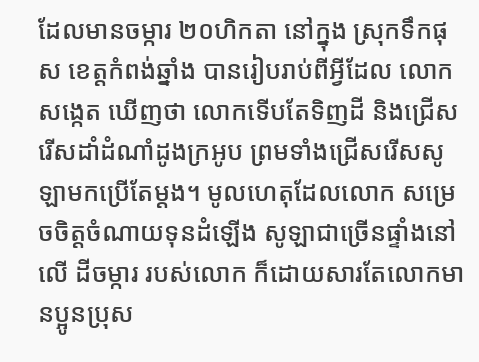ដែលមានចម្ការ ២០ហិកតា នៅក្នុង ស្រុកទឹកផុស ខេត្តកំពង់ឆ្នាំង បានរៀបរាប់ពីអ្វីដែល លោកសង្កេត ឃើញថា លោកទើបតែទិញដី និងជ្រើសរើសដាំដំណាំដូងក្រអូប ព្រមទាំងជ្រើសរើសសូឡាមកប្រើតែម្ដង។ មូលហេតុដែលលោក សម្រេចចិត្តចំណាយទុនដំឡើង សូឡាជាច្រើនផ្ទាំងនៅលើ ដីចម្ការ របស់លោក ក៏ដោយសារតែលោកមានប្អូនប្រុស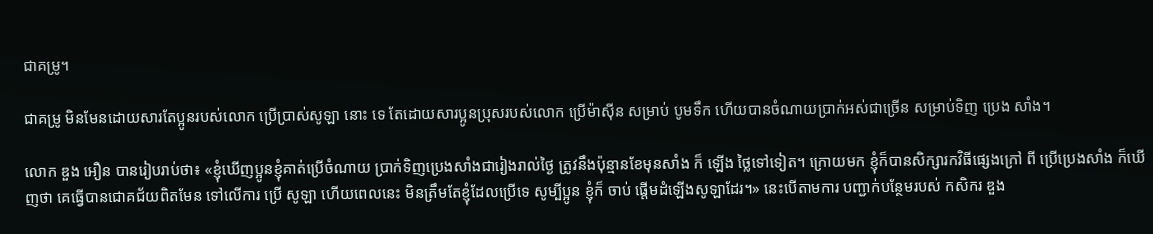ជាគម្រូ។

ជាគម្រូ មិនមែនដោយសារតែប្អូនរបស់លោក ប្រើប្រាស់សូឡា នោះ ទេ តែដោយសារប្អូនប្រុសរបស់លោក ប្រើម៉ាស៊ីន សម្រាប់ បូមទឹក ហើយបានចំណាយប្រាក់អស់ជាច្រើន សម្រាប់ទិញ ប្រេង សាំង។

លោក ឌួង អឿន បានរៀបរាប់ថា៖ «ខ្ញុំឃើញប្អូនខ្ញុំគាត់ប្រើចំណាយ ប្រាក់ទិញប្រេងសាំងជារៀងរាល់ថ្ងៃ ត្រូវនឹងប៉ុន្មានខែមុនសាំង ក៏ ឡើង ថ្លៃទៅទៀត។ ក្រោយមក ខ្ញុំក៏បានសិក្សារកវិធីផ្សេងក្រៅ ពី ប្រើប្រេងសាំង ក៏ឃើញថា គេធ្វើបានជោគជ័យពិតមែន ទៅលើការ ប្រើ សូឡា ហើយពេលនេះ មិនត្រឹមតែខ្ញុំដែលប្រើទេ សូម្បីប្អូន ខ្ញុំក៏ ចាប់ ផ្ដើមដំឡើងសូឡាដែរ។» នេះបើតាមការ បញ្ជាក់បន្ថែមរបស់ កសិករ ឌួង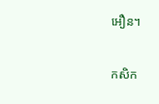អឿន។

កសិក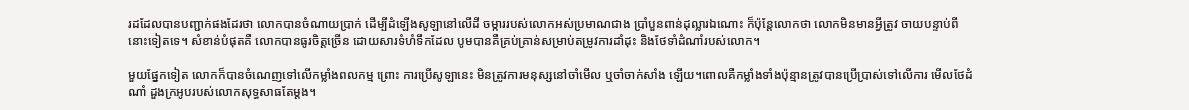រដដែលបានបញ្ជាក់ផងដែរថា លោកបានចំណាយប្រាក់ ដើម្បីដំឡើងសូឡានៅលើដី ចម្ការរបស់លោកអស់ប្រមាណជាង ប្រាំបួនពាន់ដុល្លារឯណោះ ក៏ប៉ុន្តែលោកថា លោកមិនមានអ្វីត្រូវ ចាយបន្ទាប់ពីនោះទៀតទេ។ សំខាន់បំផុតគឺ លោកបានធូរចិត្តច្រើន ដោយសារទំហំទឹកដែល បូមបានគឺគ្រប់គ្រាន់សម្រាប់តម្រូវការដាំដុះ និងថែទាំដំណាំរបស់លោក។

មួយផ្នែកទៀត លោកក៏បានចំណេញទៅលើកម្លាំងពលកម្ម ព្រោះ ការប្រើសូឡានេះ មិនត្រូវការមនុស្សនៅចាំមើល ឬចាំចាក់សាំង ឡើយ។ពោលគឺកម្លាំងទាំងប៉ុន្មានត្រូវបានប្រើប្រាស់ទៅលើការ មើលថែដំណាំ ដួងក្រអូបរបស់លោកសុទ្ធសាធតែម្ដង។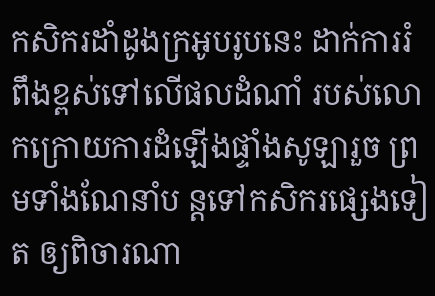កសិករដាំដូងក្រអូបរូបនេះ ដាក់ការរំពឹងខ្ពស់ទៅលើផលដំណាំ របស់លោកក្រោយការដំឡើងផ្ទាំងសូឡារួច ព្រមទាំងណែនាំប ន្តទៅកសិករផ្សេងទៀត ឲ្យពិចារណា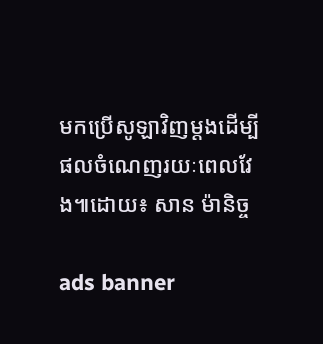មកប្រើសូឡាវិញម្ដងដើម្បី ផលចំណេញរយៈពេលវែង៕ដោយ៖ សាន ម៉ានិច្ច

ads banner